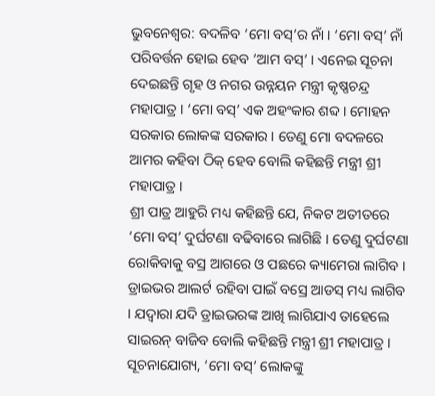ଭୁବନେଶ୍ୱର: ବଦଳିବ ‘ମୋ ବସ୍’ର ନାଁ । ‘ମୋ ବସ୍’ ନାଁ ପରିବର୍ତ୍ତନ ହୋଇ ହେବ ‘ଆମ ବସ୍’ । ଏନେଇ ସୂଚନା ଦେଇଛନ୍ତି ଗୃହ ଓ ନଗର ଉନ୍ନୟନ ମନ୍ତ୍ରୀ କୃଷ୍ଣଚନ୍ଦ୍ର ମହାପାତ୍ର । ‘ମୋ ବସ୍’ ଏକ ଅହଂକାର ଶବ୍ଦ । ମୋହନ ସରକାର ଲୋକଙ୍କ ସରକାର । ତେଣୁ ମୋ ବଦଳରେ ଆମର କହିବା ଠିକ୍ ହେବ ବୋଲି କହିଛନ୍ତି ମନ୍ତ୍ରୀ ଶ୍ରୀ ମହାପାତ୍ର ।
ଶ୍ରୀ ପାତ୍ର ଆହୁରି ମଧ୍ୟ କହିଛନ୍ତି ଯେ, ନିକଟ ଅତୀତରେ ‘ମୋ ବସ୍’ ଦୁର୍ଘଟଣା ବଢିବାରେ ଲାଗିଛି । ତେଣୁ ଦୁର୍ଘଟଣା ରୋକିବାକୁ ବସ୍ର ଆଗରେ ଓ ପଛରେ କ୍ୟାମେରା ଲାଗିବ । ଡ୍ରାଇଭର ଆଲର୍ଟ ରହିବା ପାଇଁ ବସ୍ରେ ଆଡସ୍ ମଧ୍ୟ ଲାଗିବ । ଯଦ୍ଵାରା ଯଦି ଡ୍ରାଇଭରଙ୍କ ଆଖି ଲାଗିଯାଏ ତାହେଲେ ସାଇରନ୍ ବାଜିବ ବୋଲି କହିଛନ୍ତି ମନ୍ତ୍ରୀ ଶ୍ରୀ ମହାପାତ୍ର ।
ସୂଚନାଯୋଗ୍ୟ, ‘ମୋ ବସ୍’ ଲୋକଙ୍କୁ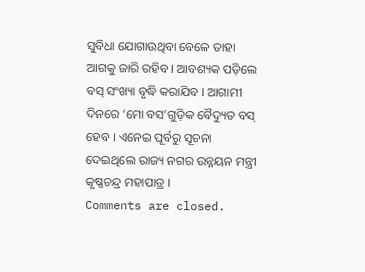ସୁବିଧା ଯୋଗାଉଥିବା ବେଳେ ତାହା ଆଗକୁ ଜାରି ରହିବ । ଆବଶ୍ୟକ ପଡ଼ିଲେ ବସ୍ ସଂଖ୍ୟା ବୃଦ୍ଧି କରାଯିବ । ଆଗାମୀ ଦିନରେ ‘ମୋ ବସ’ଗୁଡ଼ିକ ବୈଦ୍ୟୁତ ବସ୍ ହେବ । ଏନେଇ ପୂର୍ବରୁ ସୂଚନା ଦେଇଥିଲେ ରାଜ୍ୟ ନଗର ଉନ୍ନୟନ ମନ୍ତ୍ରୀ କୃଷ୍ଣଚନ୍ଦ୍ର ମହାପାତ୍ର ।
Comments are closed.